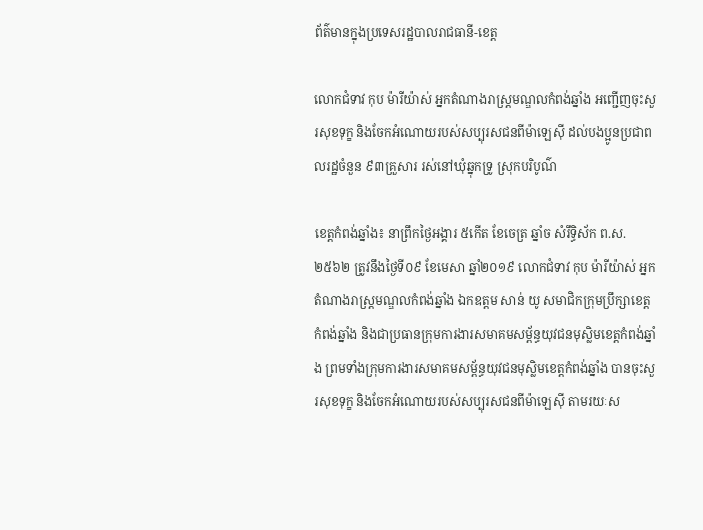ព័ត៌មានក្នុងប្រទេសរដ្ឋបាលរាជធានី-ខេត្ត

លោកជំទាវ កុប ម៉ារីយ៉ាស់ អ្នកតំណាងរាស្រ្តមណ្ឌលកំពង់ឆ្នាំង អញ្ជើញចុះសួរសុខទុក្ខ និងចែកអំណោយរបស់សប្បុរសជនពីម៉ាឡេស៊ី ដល់បងប្អូនប្រជាពលរដ្ឋចំនួន ៩៣គ្រួសារ រស់នៅឃុំឆ្នុកទ្រូ ស្រុកបរិបូណ៌

ខេត្តកំពង់ឆ្នាំង៖ នាព្រឹកថ្ងៃអង្គារ ៥កើត ខែចេត្រ ឆ្នាំច សំរឹទ្ធិស័ក ព.ស.២៥៦២ ត្រូវនឹងថ្ងៃទី០៩ ខែមេសា ឆ្នាំ២០១៩ លោកជំទាវ កុប ម៉ារីយ៉ាស់ អ្នកតំណាងរាស្រ្តមណ្ឌលកំពង់ឆ្នាំង ឯកឧត្តម សាន់ យូ សមាជិកក្រុមប្រឹក្សាខេត្តកំពង់ឆ្នាំង និងជាប្រធានក្រុមការងារសមាគមសម្ព័ន្ធយុវជនមុស្លិមខេត្តកំពង់ឆ្នាំង ព្រមទាំងក្រុមការងារសមាគមសម្ព័ន្ធយុវជនមុស្លិមខេត្តកំពង់ឆ្នាំង បានចុះសួរសុខទុក្ខ និងចែកអំណោយរបស់សប្បុរសជនពីម៉ាឡេស៊ី តាមរយៈស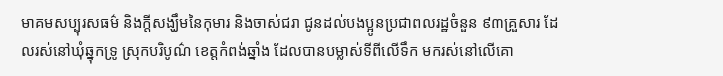មាគមសប្បុរសធម៌ និងក្ដីសង្ឃឹមនៃកុមារ និងចាស់ជរា ជូនដល់បងប្អូនប្រជាពលរដ្ឋចំនួន ៩៣គ្រួសារ ដែលរស់នៅឃុំឆ្នុកទ្រូ ស្រុកបរិបូណ៌ ខេត្តកំពង់ឆ្នាំង ដែលបានបម្លាស់ទីពីលើទឹក មករស់នៅលើគោ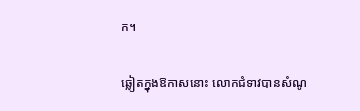ក។

ឆ្លៀតក្នុងឱកាសនោះ លោកជំទាវបានសំណូ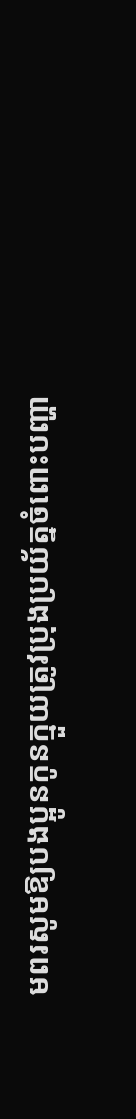មពរសូមឱ្យបងប្អូនកូនក្មួយត្រូវប្រុងប្រយ័ត្នចំពោះបញ្ហា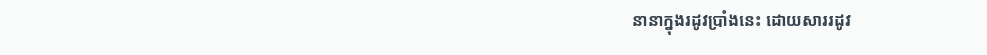នានាក្នុងរដូវប្រាំងនេះ ដោយសាររដូវ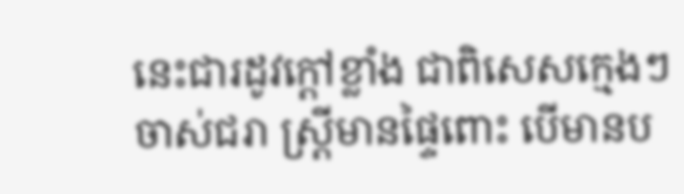នេះជារដូវក្តៅខ្លាំង ជាពិសេសក្មេងៗ ចាស់ជរា ស្រ្តីមានផ្ទៃពោះ បើមានប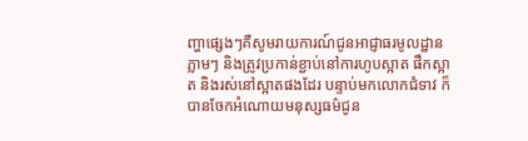ញ្ហាផ្សេងៗគឺសូមរាយការណ៍ជូនអាជ្ញាធរមូលដ្ឋានភ្លាមៗ និងត្រូវប្រកាន់ខ្ជាប់នៅការហូបស្អាត ផឹកស្អាត និងរស់នៅស្អាតផងដែរ បន្ទាប់មកលោកជំទាវ ក៏បានចែកអំណោយមនុស្សធម៌ជូន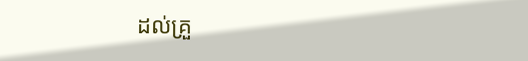ដល់គ្រួ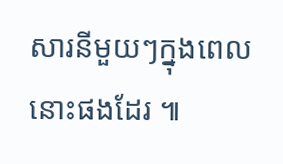សារនីមួយៗក្នុងពេលនោះផងដែរ ៕